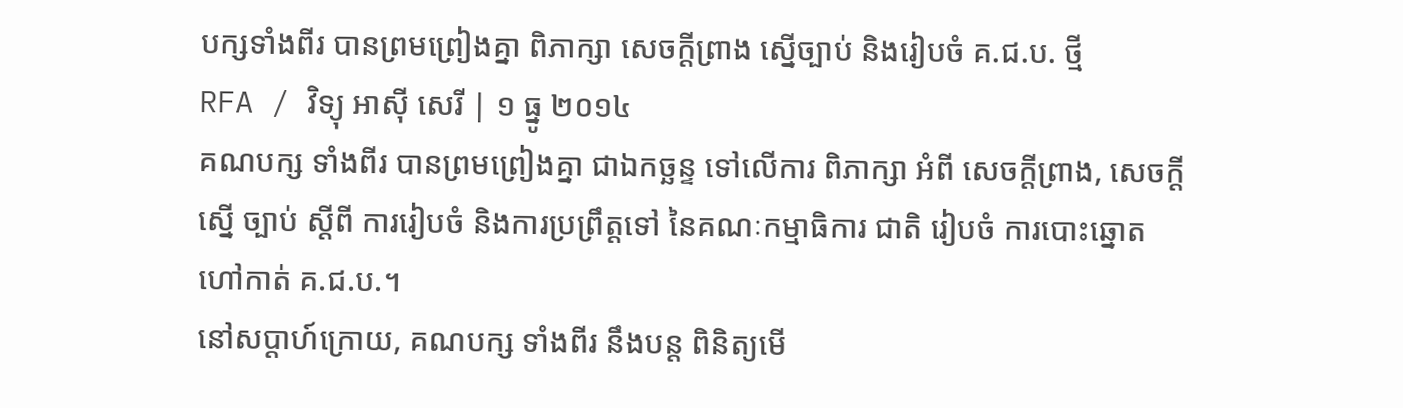បក្សទាំងពីរ បានព្រមព្រៀងគ្នា ពិភាក្សា សេចក្ដីព្រាង ស្នើច្បាប់ និងរៀបចំ គ.ជ.ប. ថ្មី
RFA / វិទ្យុ អាស៊ី សេរី | ១ ធ្នូ ២០១៤
គណបក្ស ទាំងពីរ បានព្រមព្រៀងគ្នា ជាឯកច្ឆន្ទ ទៅលើការ ពិភាក្សា អំពី សេចក្ដីព្រាង, សេចក្ដីស្នើ ច្បាប់ ស្ដីពី ការរៀបចំ និងការប្រព្រឹត្តទៅ នៃគណៈកម្មាធិការ ជាតិ រៀបចំ ការបោះឆ្នោត ហៅកាត់ គ.ជ.ប.។
នៅសប្ដាហ៍ក្រោយ, គណបក្ស ទាំងពីរ នឹងបន្ត ពិនិត្យមើ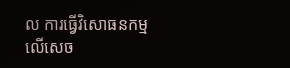ល ការធ្វើវិសោធនកម្ម លើសេច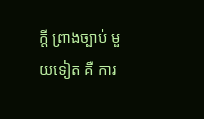ក្ដី ព្រាងច្បាប់ មួយទៀត គឺ ការ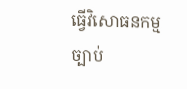ធ្វើវិសោធនកម្ម ច្បាប់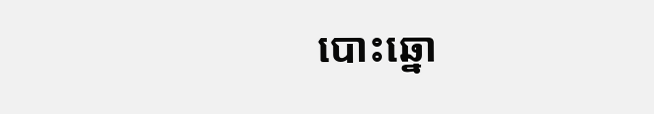បោះឆ្នោ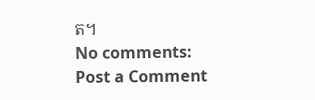ត។
No comments:
Post a Comment